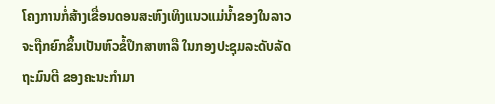ໂຄງການກໍ່ສ້າງເຂື່ອນດອນສະຫົງເທິງແນວແມ່ນໍ້າຂອງໃນລາວ
ຈະຖືກຍົກຂຶ້ນເປັນຫົວຂໍ້ປຶກສາຫາລື ໃນກອງປະຊຸມລະດັບລັດ
ຖະມົນຕີ ຂອງຄະນະກໍາມາ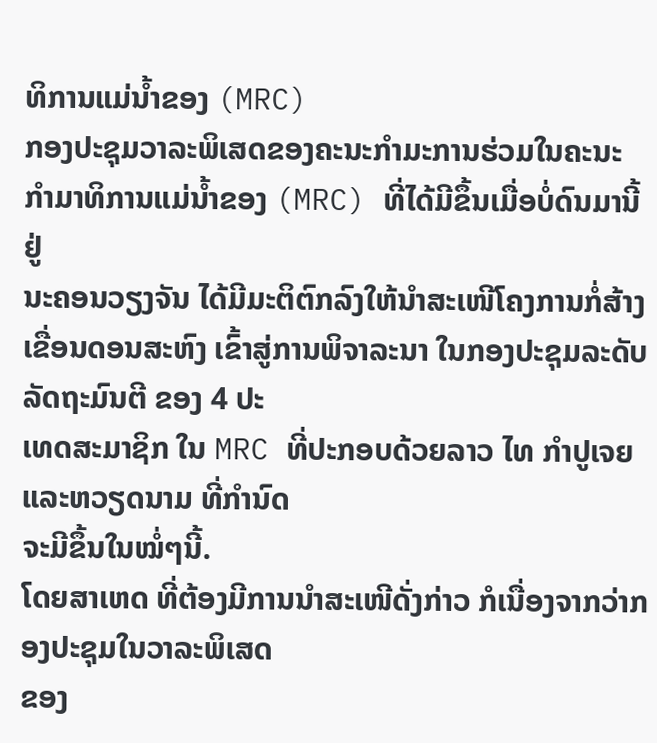ທິການແມ່ນໍ້າຂອງ (MRC)
ກອງປະຊຸມວາລະພິເສດຂອງຄະນະກໍາມະການຮ່ວມໃນຄະນະ
ກໍາມາທິການແມ່ນໍ້າຂອງ (MRC) ທີ່ໄດ້ມີຂຶ້ນເມື່ອບໍ່ດົນມານີ້ ຢູ່
ນະຄອນວຽງຈັນ ໄດ້ມີມະຕິຕົກລົງໃຫ້ນໍາສະເໜີໂຄງການກໍ່ສ້າງ
ເຂື່ອນດອນສະຫົງ ເຂົ້າສູ່ການພິຈາລະນາ ໃນກອງປະຊຸມລະດັບລັດຖະມົນຕີ ຂອງ 4 ປະ
ເທດສະມາຊິກ ໃນ MRC ທີ່ປະກອບດ້ວຍລາວ ໄທ ກໍາປູເຈຍ ແລະຫວຽດນາມ ທີ່ກໍານົດ
ຈະມີຂຶ້ນໃນໝໍ່ໆນີ້.
ໂດຍສາເຫດ ທີ່ຕ້ອງມີການນໍາສະເໜີດັ່ງກ່າວ ກໍເນື່ອງຈາກວ່າກອງປະຊຸມໃນວາລະພິເສດ
ຂອງ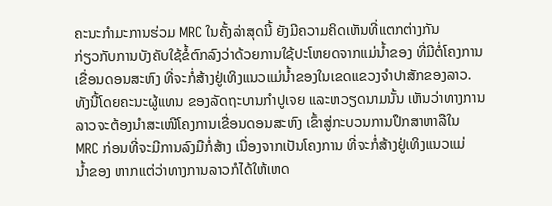ຄະນະກໍາມະການຮ່ວມ MRC ໃນຄັ້ງລ່າສຸດນີ້ ຍັງມີຄວາມຄິດເຫັນທີ່ແຕກຕ່າງກັນ
ກ່ຽວກັບການບັງຄັບໃຊ້ຂໍ້ຕົກລົງວ່າດ້ວຍການໃຊ້ປະໂຫຍດຈາກແມ່ນໍ້າຂອງ ທີ່ມີຕໍ່ໂຄງການ
ເຂື່ອນດອນສະຫົງ ທີ່ຈະກໍ່ສ້າງຢູ່ເທິງແນວແມ່ນໍ້າຂອງໃນເຂດແຂວງຈໍາປາສັກຂອງລາວ.
ທັງນີ້ໂດຍຄະນະຜູ້ແທນ ຂອງລັດຖະບານກໍາປູເຈຍ ແລະຫວຽດນາມນັ້ນ ເຫັນວ່າທາງການ
ລາວຈະຕ້ອງນໍາສະເໜີໂຄງການເຂື່ອນດອນສະຫົງ ເຂົ້າສູ່ກະບວນການປຶກສາຫາລືໃນ
MRC ກ່ອນທີ່ຈະມີການລົງມືກໍ່ສ້າງ ເນື່ອງຈາກເປັນໂຄງການ ທີ່ຈະກໍ່ສ້າງຢູ່ເທິງແນວແມ່
ນໍ້າຂອງ ຫາກແຕ່ວ່າທາງການລາວກໍໄດ້ໃຫ້ເຫດ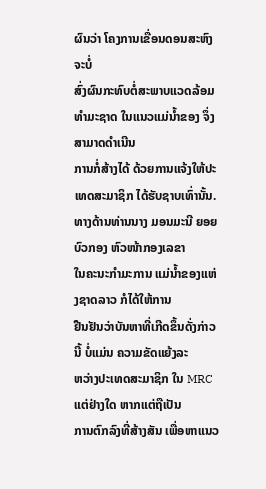ຜົນວ່າ ໂຄງການເຂື່ອນດອນສະຫົງ ຈະບໍ່
ສົ່ງຜົນກະທົບຕໍ່ສະພາບແວດລ້ອມທໍາມະຊາດ ໃນແນວແມ່ນໍ້າຂອງ ຈຶ່ງສາມາດດໍາເນີນ
ການກໍ່ສ້າງໄດ້ ດ້ວຍການແຈ້ງໃຫ້ປະເທດສະມາຊິກ ໄດ້ຮັບຊາບເທົ່ານັ້ນ.
ທາງດ້ານທ່ານນາງ ມອນມະນີ ຍອຍບົວກອງ ຫົວໜ້າກອງເລຂາ
ໃນຄະນະກໍາມະການ ແມ່ນໍ້າຂອງແຫ່ງຊາດລາວ ກໍໄດ້ໃຫ້ການ
ຢືນຢັນວ່າບັນຫາທີ່ເກີດຂຶ້ນດັ່ງກ່າວນີ້ ບໍ່ແມ່ນ ຄວາມຂັດແຍ້ງລະ
ຫວ່າງປະເທດສະມາຊິກ ໃນ MRC ແຕ່ຢ່າງໃດ ຫາກແຕ່ຖືເປັນ
ການຕົກລົງທີ່ສ້າງສັນ ເພື່ອຫາແນວ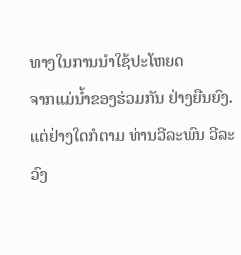ທາງໃນການນໍາໃຊ້ປະໂຫຍດ
ຈາກແມ່ນໍ້າຂອງຮ່ວມກັນ ຢ່າງຍືນຍົງ.
ແຕ່ຢ່າງໃດກໍຕາມ ທ່ານວີລະພົນ ວີລະວົງ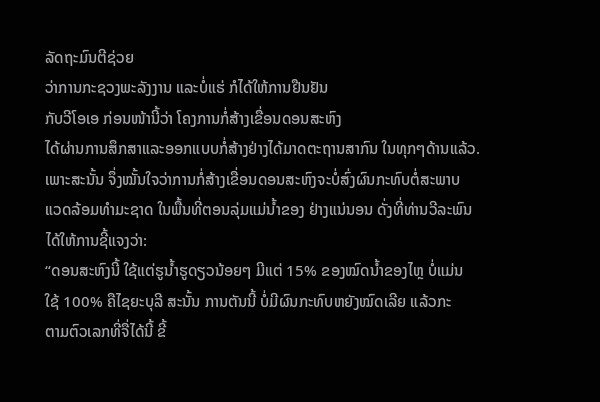ລັດຖະມົນຕີຊ່ວຍ
ວ່າການກະຊວງພະລັງງານ ແລະບໍ່ແຮ່ ກໍໄດ້ໃຫ້ການຢືນຢັນ
ກັບວີໂອເອ ກ່ອນໜ້ານີ້ວ່າ ໂຄງການກໍ່ສ້າງເຂື່ອນດອນສະຫົງ
ໄດ້ຜ່ານການສຶກສາແລະອອກແບບກໍ່ສ້າງຢ່າງໄດ້ມາດຕະຖານສາກົນ ໃນທຸກໆດ້ານແລ້ວ.
ເພາະສະນັ້ນ ຈຶ່ງໝັ້ນໃຈວ່າການກໍ່ສ້າງເຂື່ອນດອນສະຫົງຈະບໍ່ສົ່ງຜົນກະທົບຕໍ່ສະພາບ
ແວດລ້ອມທໍາມະຊາດ ໃນພື້ນທີ່ຕອນລຸ່ມແມ່ນໍ້າຂອງ ຢ່າງແນ່ນອນ ດັ່ງທີ່ທ່ານວີລະພົນ
ໄດ້ໃຫ້ການຊີ້ແຈງວ່າ:
“ດອນສະຫົງນີ້ ໃຊ້ແຕ່ຮູນໍ້າຮູດຽວນ້ອຍໆ ມີແຕ່ 15% ຂອງໝົດນໍ້າຂອງໄຫຼ ບໍ່ແມ່ນ
ໃຊ້ 100% ຄືໄຊຍະບຸລີ ສະນັ້ນ ການຕັນນີ້ ບໍ່ມີຜົນກະທົບຫຍັງໝົດເລີຍ ແລ້ວກະ
ຕາມຕົວເລກທີ່ຈື່ໄດ້ນີ້ ຂີ້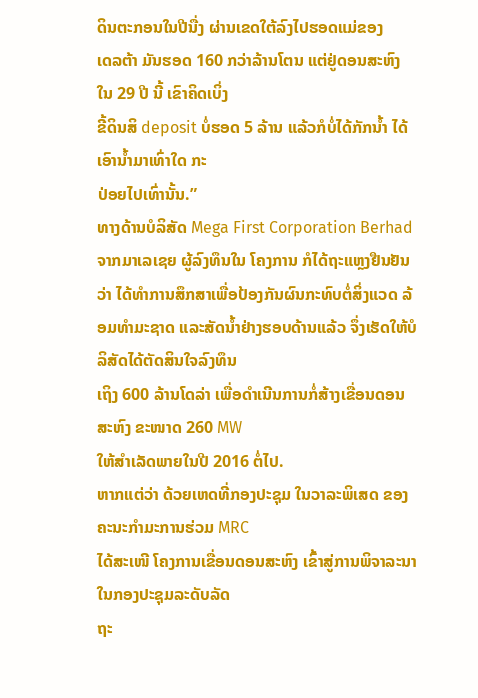ດິນຕະກອນໃນປີນື່ງ ຜ່ານເຂດໃຕ້ລົງໄປຮອດແມ່ຂອງ
ເດລຕ້າ ມັນຮອດ 160 ກວ່າລ້ານໂຕນ ແຕ່ຢູ່ດອນສະຫົງ ໃນ 29 ປີ ນີ້ ເຂົາຄິດເບິ່ງ
ຂີ້ດິນສິ deposit ບໍ່ຮອດ 5 ລ້ານ ແລ້ວກໍບໍ່ໄດ້ກັກນໍ້າ ໄດ້ເອົານໍ້າມາເທົ່າໃດ ກະ
ປ່ອຍໄປເທົ່ານັ້ນ.”
ທາງດ້ານບໍລິສັດ Mega First Corporation Berhad ຈາກມາເລເຊຍ ຜູ້ລົງທຶນໃນ ໂຄງການ ກໍໄດ້ຖະແຫຼງຢືນຢັນວ່າ ໄດ້ທໍາການສຶກສາເພື່ອປ້ອງກັນຜົນກະທົບຕໍ່ສິ່ງແວດ ລ້ອມທໍາມະຊາດ ແລະສັດນໍ້າຢ່າງຮອບດ້ານແລ້ວ ຈຶ່ງເຮັດໃຫ້ບໍລິສັດໄດ້ຕັດສິນໃຈລົງທຶນ
ເຖິງ 600 ລ້ານໂດລ່າ ເພື່ອດໍາເນີນການກໍ່ສ້າງເຂື່ອນດອນສະຫົງ ຂະໜາດ 260 MW
ໃຫ້ສໍາເລັດພາຍໃນປີ 2016 ຕໍ່ໄປ.
ຫາກແຕ່ວ່າ ດ້ວຍເຫດທີ່ກອງປະຊຸມ ໃນວາລະພິເສດ ຂອງຄະນະກໍາມະການຮ່ວມ MRC
ໄດ້ສະເໜີ ໂຄງການເຂື່ອນດອນສະຫົງ ເຂົ້າສູ່ການພິຈາລະນາໃນກອງປະຊຸມລະດັບລັດ
ຖະ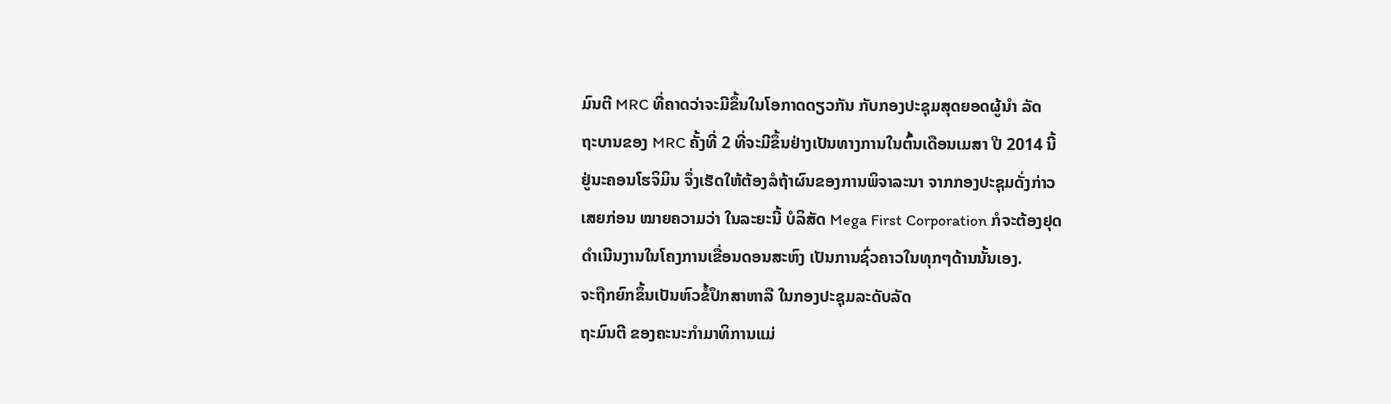ມົນຕີ MRC ທີ່ຄາດວ່າຈະມີຂຶ້ນໃນໂອກາດດຽວກັນ ກັບກອງປະຊຸມສຸດຍອດຜູ້ນໍາ ລັດ
ຖະບານຂອງ MRC ຄັ້ງທີ່ 2 ທີ່ຈະມີຂຶ້ນຢ່າງເປັນທາງການໃນຕົ້ນເດືອນເມສາ ປີ 2014 ນີ້
ຢູ່ນະຄອນໂຮຈິມິນ ຈຶ່ງເຮັດໃຫ້ຕ້ອງລໍຖ້າຜົນຂອງການພິຈາລະນາ ຈາກກອງປະຊຸມດັ່ງກ່າວ
ເສຍກ່ອນ ໝາຍຄວາມວ່າ ໃນລະຍະນີ້ ບໍລິສັດ Mega First Corporation ກໍຈະຕ້ອງຢຸດ
ດໍາເນີນງານໃນໂຄງການເຂື່ອນດອນສະຫົງ ເປັນການຊົ່ວຄາວໃນທຸກໆດ້ານນັ້ນເອງ.
ຈະຖືກຍົກຂຶ້ນເປັນຫົວຂໍ້ປຶກສາຫາລື ໃນກອງປະຊຸມລະດັບລັດ
ຖະມົນຕີ ຂອງຄະນະກໍາມາທິການແມ່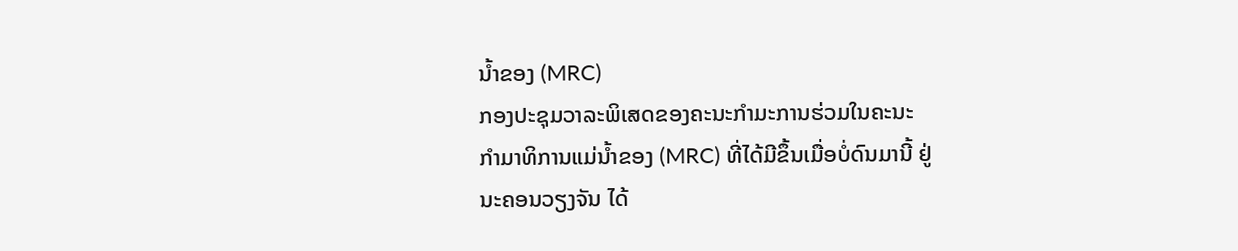ນໍ້າຂອງ (MRC)
ກອງປະຊຸມວາລະພິເສດຂອງຄະນະກໍາມະການຮ່ວມໃນຄະນະ
ກໍາມາທິການແມ່ນໍ້າຂອງ (MRC) ທີ່ໄດ້ມີຂຶ້ນເມື່ອບໍ່ດົນມານີ້ ຢູ່
ນະຄອນວຽງຈັນ ໄດ້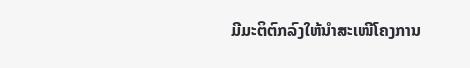ມີມະຕິຕົກລົງໃຫ້ນໍາສະເໜີໂຄງການ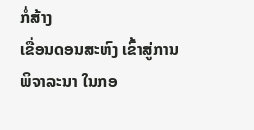ກໍ່ສ້າງ
ເຂື່ອນດອນສະຫົງ ເຂົ້າສູ່ການພິຈາລະນາ ໃນກອ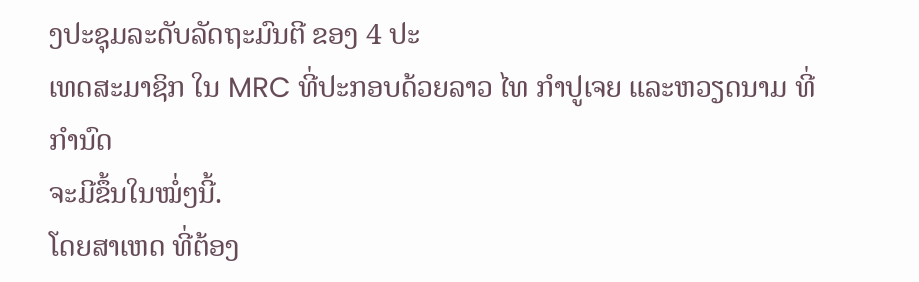ງປະຊຸມລະດັບລັດຖະມົນຕີ ຂອງ 4 ປະ
ເທດສະມາຊິກ ໃນ MRC ທີ່ປະກອບດ້ວຍລາວ ໄທ ກໍາປູເຈຍ ແລະຫວຽດນາມ ທີ່ກໍານົດ
ຈະມີຂຶ້ນໃນໝໍ່ໆນີ້.
ໂດຍສາເຫດ ທີ່ຕ້ອງ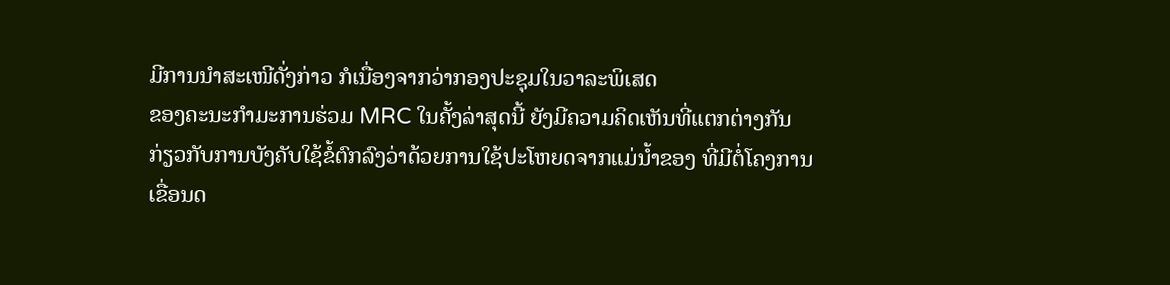ມີການນໍາສະເໜີດັ່ງກ່າວ ກໍເນື່ອງຈາກວ່າກອງປະຊຸມໃນວາລະພິເສດ
ຂອງຄະນະກໍາມະການຮ່ວມ MRC ໃນຄັ້ງລ່າສຸດນີ້ ຍັງມີຄວາມຄິດເຫັນທີ່ແຕກຕ່າງກັນ
ກ່ຽວກັບການບັງຄັບໃຊ້ຂໍ້ຕົກລົງວ່າດ້ວຍການໃຊ້ປະໂຫຍດຈາກແມ່ນໍ້າຂອງ ທີ່ມີຕໍ່ໂຄງການ
ເຂື່ອນດ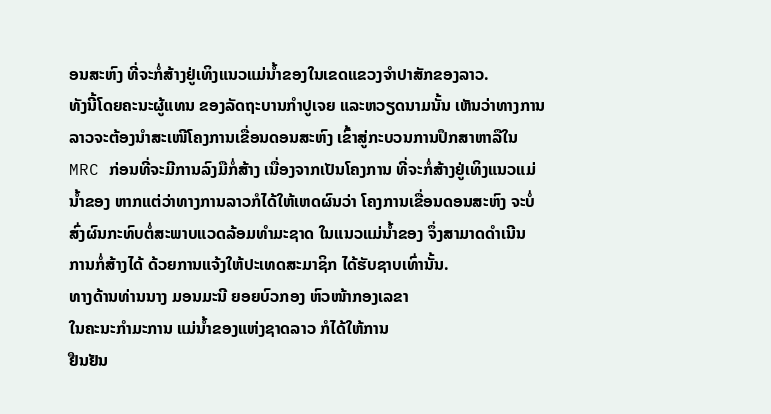ອນສະຫົງ ທີ່ຈະກໍ່ສ້າງຢູ່ເທິງແນວແມ່ນໍ້າຂອງໃນເຂດແຂວງຈໍາປາສັກຂອງລາວ.
ທັງນີ້ໂດຍຄະນະຜູ້ແທນ ຂອງລັດຖະບານກໍາປູເຈຍ ແລະຫວຽດນາມນັ້ນ ເຫັນວ່າທາງການ
ລາວຈະຕ້ອງນໍາສະເໜີໂຄງການເຂື່ອນດອນສະຫົງ ເຂົ້າສູ່ກະບວນການປຶກສາຫາລືໃນ
MRC ກ່ອນທີ່ຈະມີການລົງມືກໍ່ສ້າງ ເນື່ອງຈາກເປັນໂຄງການ ທີ່ຈະກໍ່ສ້າງຢູ່ເທິງແນວແມ່
ນໍ້າຂອງ ຫາກແຕ່ວ່າທາງການລາວກໍໄດ້ໃຫ້ເຫດຜົນວ່າ ໂຄງການເຂື່ອນດອນສະຫົງ ຈະບໍ່
ສົ່ງຜົນກະທົບຕໍ່ສະພາບແວດລ້ອມທໍາມະຊາດ ໃນແນວແມ່ນໍ້າຂອງ ຈຶ່ງສາມາດດໍາເນີນ
ການກໍ່ສ້າງໄດ້ ດ້ວຍການແຈ້ງໃຫ້ປະເທດສະມາຊິກ ໄດ້ຮັບຊາບເທົ່ານັ້ນ.
ທາງດ້ານທ່ານນາງ ມອນມະນີ ຍອຍບົວກອງ ຫົວໜ້າກອງເລຂາ
ໃນຄະນະກໍາມະການ ແມ່ນໍ້າຂອງແຫ່ງຊາດລາວ ກໍໄດ້ໃຫ້ການ
ຢືນຢັນ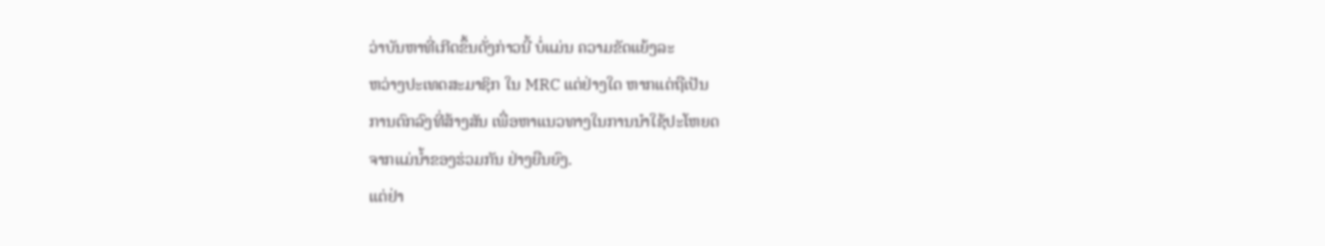ວ່າບັນຫາທີ່ເກີດຂຶ້ນດັ່ງກ່າວນີ້ ບໍ່ແມ່ນ ຄວາມຂັດແຍ້ງລະ
ຫວ່າງປະເທດສະມາຊິກ ໃນ MRC ແຕ່ຢ່າງໃດ ຫາກແຕ່ຖືເປັນ
ການຕົກລົງທີ່ສ້າງສັນ ເພື່ອຫາແນວທາງໃນການນໍາໃຊ້ປະໂຫຍດ
ຈາກແມ່ນໍ້າຂອງຮ່ວມກັນ ຢ່າງຍືນຍົງ.
ແຕ່ຢ່າ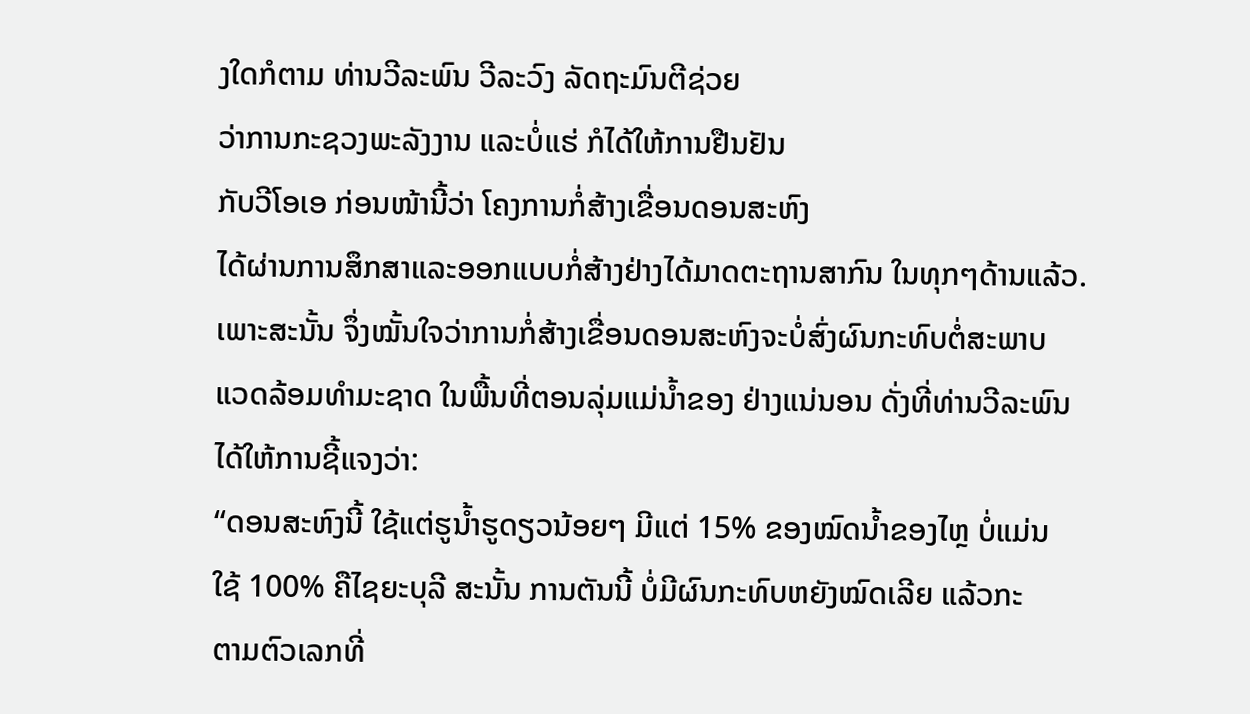ງໃດກໍຕາມ ທ່ານວີລະພົນ ວີລະວົງ ລັດຖະມົນຕີຊ່ວຍ
ວ່າການກະຊວງພະລັງງານ ແລະບໍ່ແຮ່ ກໍໄດ້ໃຫ້ການຢືນຢັນ
ກັບວີໂອເອ ກ່ອນໜ້ານີ້ວ່າ ໂຄງການກໍ່ສ້າງເຂື່ອນດອນສະຫົງ
ໄດ້ຜ່ານການສຶກສາແລະອອກແບບກໍ່ສ້າງຢ່າງໄດ້ມາດຕະຖານສາກົນ ໃນທຸກໆດ້ານແລ້ວ.
ເພາະສະນັ້ນ ຈຶ່ງໝັ້ນໃຈວ່າການກໍ່ສ້າງເຂື່ອນດອນສະຫົງຈະບໍ່ສົ່ງຜົນກະທົບຕໍ່ສະພາບ
ແວດລ້ອມທໍາມະຊາດ ໃນພື້ນທີ່ຕອນລຸ່ມແມ່ນໍ້າຂອງ ຢ່າງແນ່ນອນ ດັ່ງທີ່ທ່ານວີລະພົນ
ໄດ້ໃຫ້ການຊີ້ແຈງວ່າ:
“ດອນສະຫົງນີ້ ໃຊ້ແຕ່ຮູນໍ້າຮູດຽວນ້ອຍໆ ມີແຕ່ 15% ຂອງໝົດນໍ້າຂອງໄຫຼ ບໍ່ແມ່ນ
ໃຊ້ 100% ຄືໄຊຍະບຸລີ ສະນັ້ນ ການຕັນນີ້ ບໍ່ມີຜົນກະທົບຫຍັງໝົດເລີຍ ແລ້ວກະ
ຕາມຕົວເລກທີ່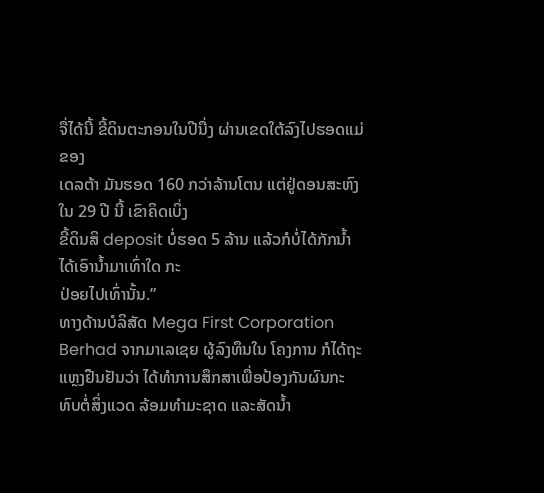ຈື່ໄດ້ນີ້ ຂີ້ດິນຕະກອນໃນປີນື່ງ ຜ່ານເຂດໃຕ້ລົງໄປຮອດແມ່ຂອງ
ເດລຕ້າ ມັນຮອດ 160 ກວ່າລ້ານໂຕນ ແຕ່ຢູ່ດອນສະຫົງ ໃນ 29 ປີ ນີ້ ເຂົາຄິດເບິ່ງ
ຂີ້ດິນສິ deposit ບໍ່ຮອດ 5 ລ້ານ ແລ້ວກໍບໍ່ໄດ້ກັກນໍ້າ ໄດ້ເອົານໍ້າມາເທົ່າໃດ ກະ
ປ່ອຍໄປເທົ່ານັ້ນ.”
ທາງດ້ານບໍລິສັດ Mega First Corporation Berhad ຈາກມາເລເຊຍ ຜູ້ລົງທຶນໃນ ໂຄງການ ກໍໄດ້ຖະແຫຼງຢືນຢັນວ່າ ໄດ້ທໍາການສຶກສາເພື່ອປ້ອງກັນຜົນກະທົບຕໍ່ສິ່ງແວດ ລ້ອມທໍາມະຊາດ ແລະສັດນໍ້າ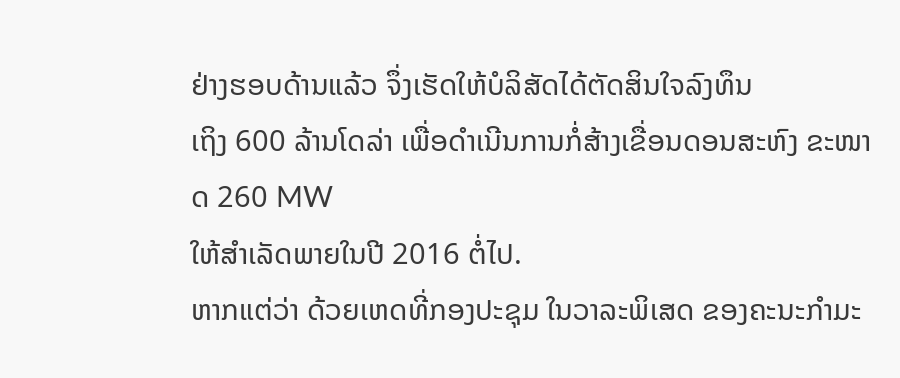ຢ່າງຮອບດ້ານແລ້ວ ຈຶ່ງເຮັດໃຫ້ບໍລິສັດໄດ້ຕັດສິນໃຈລົງທຶນ
ເຖິງ 600 ລ້ານໂດລ່າ ເພື່ອດໍາເນີນການກໍ່ສ້າງເຂື່ອນດອນສະຫົງ ຂະໜາດ 260 MW
ໃຫ້ສໍາເລັດພາຍໃນປີ 2016 ຕໍ່ໄປ.
ຫາກແຕ່ວ່າ ດ້ວຍເຫດທີ່ກອງປະຊຸມ ໃນວາລະພິເສດ ຂອງຄະນະກໍາມະ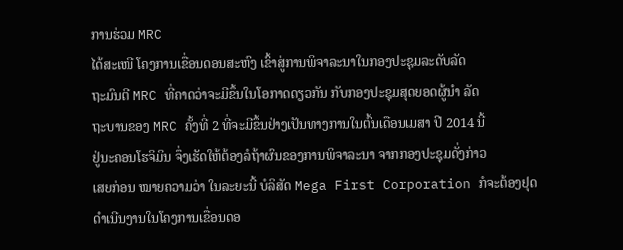ການຮ່ວມ MRC
ໄດ້ສະເໜີ ໂຄງການເຂື່ອນດອນສະຫົງ ເຂົ້າສູ່ການພິຈາລະນາໃນກອງປະຊຸມລະດັບລັດ
ຖະມົນຕີ MRC ທີ່ຄາດວ່າຈະມີຂຶ້ນໃນໂອກາດດຽວກັນ ກັບກອງປະຊຸມສຸດຍອດຜູ້ນໍາ ລັດ
ຖະບານຂອງ MRC ຄັ້ງທີ່ 2 ທີ່ຈະມີຂຶ້ນຢ່າງເປັນທາງການໃນຕົ້ນເດືອນເມສາ ປີ 2014 ນີ້
ຢູ່ນະຄອນໂຮຈິມິນ ຈຶ່ງເຮັດໃຫ້ຕ້ອງລໍຖ້າຜົນຂອງການພິຈາລະນາ ຈາກກອງປະຊຸມດັ່ງກ່າວ
ເສຍກ່ອນ ໝາຍຄວາມວ່າ ໃນລະຍະນີ້ ບໍລິສັດ Mega First Corporation ກໍຈະຕ້ອງຢຸດ
ດໍາເນີນງານໃນໂຄງການເຂື່ອນດອ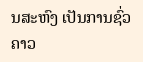ນສະຫົງ ເປັນການຊົ່ວຄາວ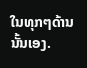ໃນທຸກໆດ້ານນັ້ນເອງ.